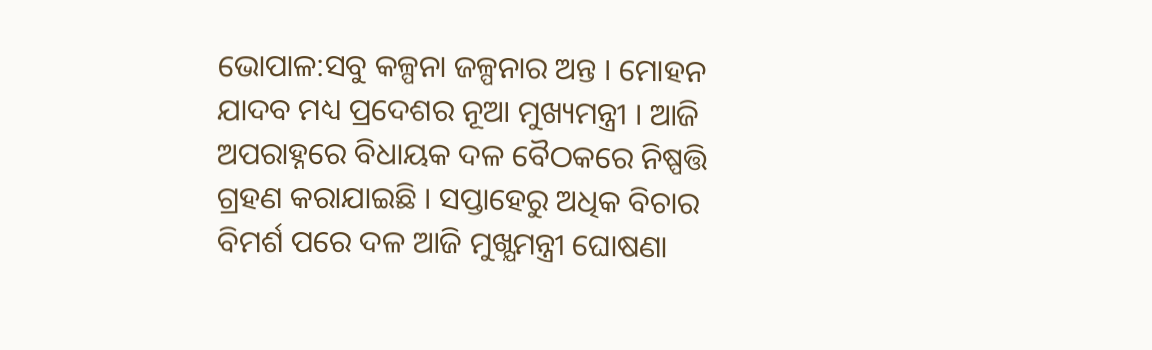ଭୋପାଳ:ସବୁ କଳ୍ପନା ଜଳ୍ପନାର ଅନ୍ତ । ମୋହନ ଯାଦବ ମଧ୍ୟ ପ୍ରଦେଶର ନୂଆ ମୁଖ୍ୟମନ୍ତ୍ରୀ । ଆଜି ଅପରାହ୍ନରେ ବିଧାୟକ ଦଳ ବୈଠକରେ ନିଷ୍ପତ୍ତି ଗ୍ରହଣ କରାଯାଇଛି । ସପ୍ତାହେରୁ ଅଧିକ ବିଚାର ବିମର୍ଶ ପରେ ଦଳ ଆଜି ମୁଖ୍ଯମନ୍ତ୍ରୀ ଘୋଷଣା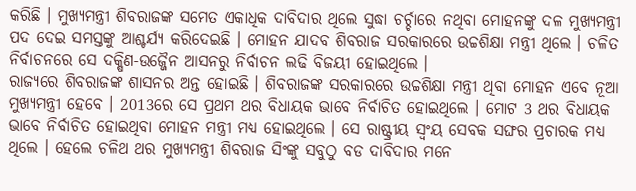କରିଛି । ମୁଖ୍ୟମନ୍ତ୍ରୀ ଶିବରାଜଙ୍କ ସମେତ ଏକାଧିକ ଦାବିଦାର ଥିଲେ ସୁଦ୍ଧା ଚର୍ଚ୍ଚାରେ ନଥିବା ମୋହନଙ୍କୁ ଦଳ ମୁଖ୍ୟମନ୍ତ୍ରୀ ପଦ ଦେଇ ସମସ୍ତଙ୍କୁ ଆଶ୍ଚର୍ଯ୍ୟ କରିଦେଇଛି । ମୋହନ ଯାଦବ ଶିବରାଜ ସରକାରରେ ଉଚ୍ଚଶିକ୍ଷା ମନ୍ତ୍ରୀ ଥିଲେ । ଚଳିତ ନିର୍ବାଚନରେ ସେ ଦକ୍ଷିଣ-ଉଜ୍ଜୈନ ଆସନରୁ ନିର୍ବାଚନ ଲଢି ବିଜୟୀ ହୋଇଥିଲେ ।
ରାଜ୍ୟରେ ଶିବରାଜଙ୍କ ଶାସନର ଅନ୍ତ ହୋଇଛି । ଶିବରାଜଙ୍କ ସରକାରରେ ଉଚ୍ଚଶିକ୍ଷା ମନ୍ତ୍ରୀ ଥିବା ମୋହନ ଏବେ ନୂଆ ମୁଖ୍ୟମନ୍ତ୍ରୀ ହେବେ । 2013ରେ ସେ ପ୍ରଥମ ଥର ବିଧାୟକ ଭାବେ ନିର୍ବାଚିତ ହୋଇଥିଲେ । ମୋଟ 3 ଥର ବିଧାୟକ ଭାବେ ନିର୍ବାଚିତ ହୋଇଥିବା ମୋହନ ମନ୍ତ୍ରୀ ମଧ୍ୟ ହୋଇଥିଲେ । ସେ ରାଷ୍ଟ୍ରୀୟ ସ୍ବଂୟ ସେବକ ସଙ୍ଘର ପ୍ରଚାରକ ମଧ୍ୟ ଥିଲେ । ହେଲେ ଚଳିଥ ଥର ମୁଖ୍ୟମନ୍ତ୍ରୀ ଶିବରାଜ ସିଂଙ୍କୁ ସବୁଠୁ ବଡ ଦାବିଦାର ମନେ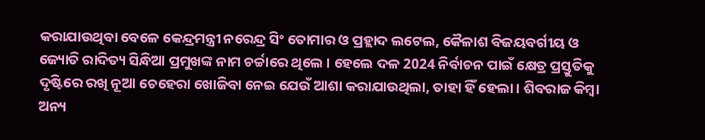କରାଯାଉଥିବା ବେଳେ କେନ୍ଦ୍ରମନ୍ତ୍ରୀ ନରେନ୍ଦ୍ର ସିଂ ତୋମାର ଓ ପ୍ରହ୍ଲାଦ ଲଟେଲ, କୈଳାଶ ବିଜୟବର୍ଗୀୟ ଓ ଜ୍ୟୋତି ରାଦିତ୍ୟ ସିନ୍ଧିଆ ପ୍ରମୁଖଙ୍କ ନାମ ଚର୍ଚ୍ଚାରେ ଥିଲେ । ହେଲେ ଦଳ 2024 ନିର୍ବାଚନ ପାଇଁ କ୍ଷେତ୍ର ପ୍ରସ୍ତୁତିକୁ ଦୃଷ୍ଟିରେ ରଖି ନୂଆ ଚେହେରା ଖୋଜିବା ନେଇ ଯେଉଁ ଆଶା କରାଯାଉଥିଲା, ତାହା ହିଁ ହେଲା । ଶିବରାଜ କିମ୍ବା ଅନ୍ୟ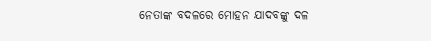ନେତାଙ୍କ ବଦଳରେ ମୋହନ ଯାଦବଙ୍କୁ ଦଳ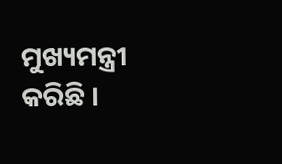ମୁଖ୍ୟମନ୍ତ୍ରୀ କରିଛି ।